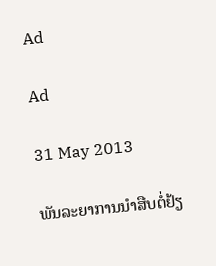Ad

Ad

31 May 2013

ພັນລະຍາການນຳສືບຕໍ່ຢ້ຽ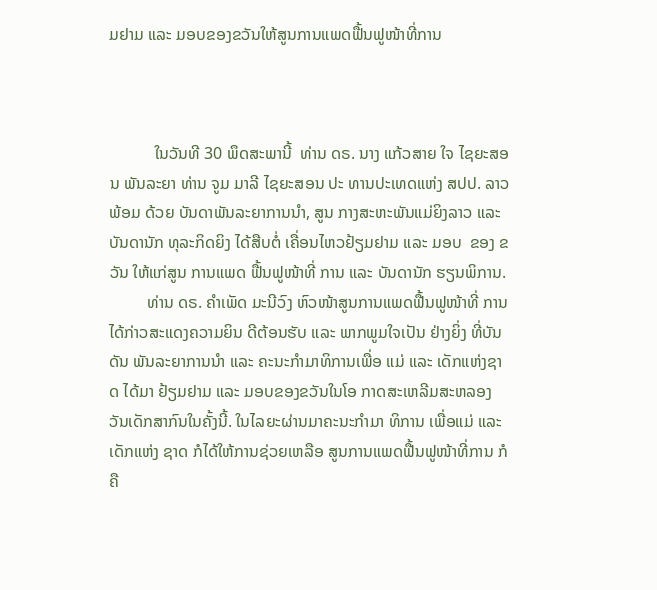ມຢາມ ແລະ ມອບຂອງຂວັນໃຫ້ສູນການແພດຟື້ນຟູໜ້າທີ່ການ



           ໃນວັນທີ 30 ພຶດສະພານີ້  ທ່ານ ດຣ. ນາງ ແກ້ວສາຍ ໃຈ ໄຊຍະສອນ ພັນລະຍາ ທ່ານ ຈູມ ມາລີ ໄຊຍະສອນ ປະ ທານປະເທດແຫ່ງ ສປປ. ລາວ ພ້ອມ ດ້ວຍ ບັນດາພັນລະຍາການນຳ, ສູນ ກາງສະຫະພັນແມ່ຍິງລາວ ແລະ ບັນດານັກ ທຸລະກິດຍິງ ໄດ້ສືບຕໍ່ ເຄື່ອນໄຫວຢ້ຽມຢາມ ແລະ ມອບ  ຂອງ ຂວັນ ໃຫ້ແກ່ສູນ ການແພດ ຟື້ນຟູໜ້າທີ່ ການ ແລະ ບັນດານັກ ຮຽນພິການ.
         ທ່ານ ດຣ. ຄຳເພັດ ມະນີວົງ ຫົວໜ້າສູນການແພດຟື້ນຟູໜ້າທີ່ ການ ໄດ້ກ່າວສະແດງຄວາມຍິນ ດີຕ້ອນຮັບ ແລະ ພາກພູມໃຈເປັນ ຢ່າງຍິ່ງ ທີ່ບັນດັນ ພັນລະຍາການນຳ ແລະ ຄະນະກຳມາທິການເພື່ອ ແມ່ ແລະ ເດັກແຫ່ງຊາດ ໄດ້ມາ ຢ້ຽມຢາມ ແລະ ມອບຂອງຂວັນໃນໂອ ກາດສະເຫລີມສະຫລອງວັນເດັກສາກົນໃນຄັ້ງນີ້. ໃນໄລຍະຜ່ານມາຄະນະກຳມາ ທິການ ເພື່ອແມ່ ແລະ ເດັກແຫ່ງ ຊາດ ກໍໄດ້ໃຫ້ການຊ່ວຍເຫລືອ ສູນການແພດຟື້ນຟູໜ້າທີ່ການ ກໍຄື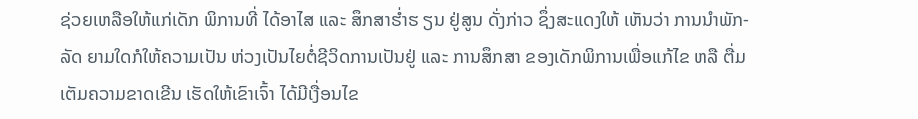ຊ່ວຍເຫລືອໃຫ້ແກ່ເດັກ ພິການທີ່ ໄດ້ອາໄສ ແລະ ສຶກສາຮ່ຳຮ ຽນ ຢູ່ສູນ ດັ່ງກ່າວ ຊຶ່ງສະແດງໃຫ້ ເຫັນວ່າ ການນຳພັກ-ລັດ ຍາມໃດກໍໃຫ້ຄວາມເປັນ ຫ່ວງເປັນໄຍຕໍ່ຊີວິດການເປັນຢູ່ ແລະ ການສຶກສາ ຂອງເດັກພິການເພື່ອແກ້ໄຂ ຫລື ຕື່ມເຕັມຄວາມຂາດເຂີນ ເຮັດໃຫ້ເຂົາເຈົ້າ ໄດ້ມີເງື່ອນໄຂ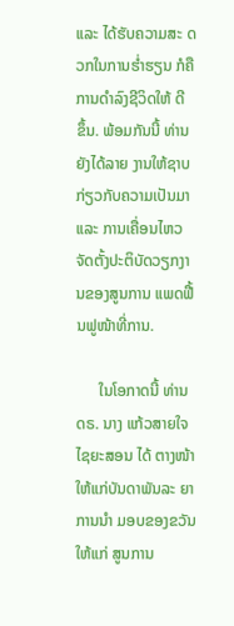ແລະ ໄດ້ຮັບຄວາມສະ ດວກໃນການຮ່ຳຮຽນ ກໍຄືການດຳລົງຊີວິດໃຫ້ ດີ ຂຶ້ນ. ພ້ອມກັນນີ້ ທ່ານຍັງໄດ້ລາຍ ງານໃຫ້ຊາບກ່ຽວກັບຄວາມເປັນມາ ແລະ ການເຄື່ອນໄຫວຈັດຕັ້ງປະຕິບັດວຽກງານຂອງສູນການ ແພດຟື້ນຟູໜ້າທີ່ການ.

      ໃນໂອກາດນີ້ ທ່ານ ດຣ. ນາງ ແກ້ວສາຍໃຈ ໄຊຍະສອນ ໄດ້ ຕາງໜ້າໃຫ້ແກ່ບັນດາພັນລະ ຍາ ການນຳ ມອບຂອງຂວັນ ໃຫ້ແກ່ ສູນການ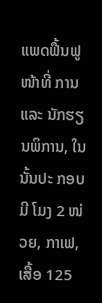ແພດຟື້ນຟູໜ້າທີ່ ການ ແລະ ນັກຮຽນພິການ, ໃນນັ້ນປະ ກອບມີ ໂມງ 2 ໜ່ວຍ, ກາເຟ, ເສື້ອ 125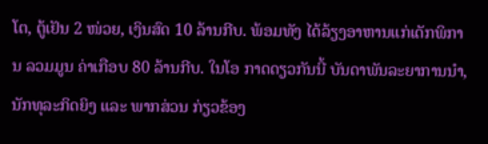ໂຕ, ຕູ້ເຢັນ 2 ໜ່ວຍ, ເງິນສົດ 10 ລ້ານກີບ. ພ້ອມທັງ ໄດ້ລ້ຽງອາຫານແກ່ເດັກພິການ ລວມມູນ ຄ່າເກືອບ 80 ລ້ານກີບ. ໃນໂອ ກາດດຽວກັນນີ້ ບັນດາພັນລະຍາການນຳ, ນັກທຸລະກິດຍິງ ແລະ ພາກສ່ວນ ກ່ຽວຂ້ອງ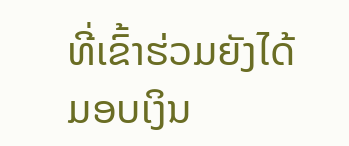ທີ່ເຂົ້າຮ່ວມຍັງໄດ້ມອບເງິນ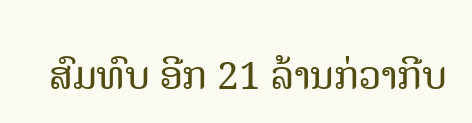ສົມທົບ ອີກ 21 ລ້ານກ່ວາກີບ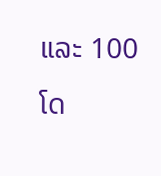ແລະ 100 ໂດ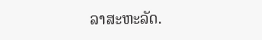ລາສະຫະລັດ.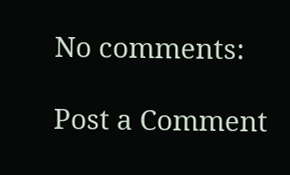No comments:

Post a Comment